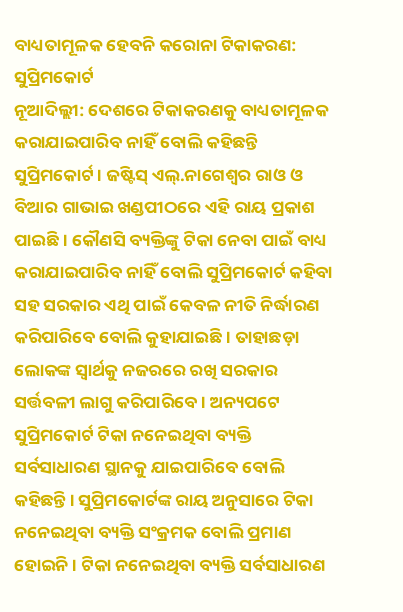ବାଧ୍ୟତାମୂଳକ ହେବନି କରୋନା ଟିକାକରଣ: ସୁପ୍ରିମକୋର୍ଟ
ନୂଆଦିଲ୍ଲୀ: ଦେଶରେ ଟିକାକରଣକୁ ବାଧ୍ୟତାମୂଳକ କରାଯାଇପାରିବ ନାହିଁ ବୋଲି କହିଛନ୍ତି ସୁପ୍ରିମକୋର୍ଟ । ଜଷ୍ଟିସ୍ ଏଲ୍.ନାଗେଶ୍ୱର ରାଓ ଓ ବିଆର ଗାଭାଇ ଖଣ୍ଡପୀଠରେ ଏହି ରାୟ ପ୍ରକାଶ ପାଇଛି । କୌଣସି ବ୍ୟକ୍ତିଙ୍କୁ ଟିକା ନେବା ପାଇଁ ବାଧ୍ୟ କରାଯାଇପାରିବ ନାହିଁ ବୋଲି ସୁପ୍ରିମକୋର୍ଟ କହିବା ସହ ସରକାର ଏଥି ପାଇଁ କେବଳ ନୀତି ନିର୍ଦ୍ଧାରଣ କରିପାରିବେ ବୋଲି କୁହାଯାଇଛି । ତାହାଛଡ଼ା ଲୋକଙ୍କ ସ୍ୱାର୍ଥକୁ ନଜରରେ ରଖି ସରକାର ସର୍ତ୍ତବଳୀ ଲାଗୁ କରିପାରିବେ । ଅନ୍ୟପଟେ ସୁପ୍ରିମକୋର୍ଟ ଟିକା ନନେଇଥିବା ବ୍ୟକ୍ତି ସର୍ବସାଧାରଣ ସ୍ଥାନକୁ ଯାଇପାରିବେ ବୋଲି କହିଛନ୍ତି । ସୁପ୍ରିମକୋର୍ଟଙ୍କ ରାୟ ଅନୁସାରେ ଟିକା ନନେଇଥିବା ବ୍ୟକ୍ତି ସଂକ୍ରମକ ବୋଲି ପ୍ରମାଣ ହୋଇନି । ଟିକା ନନେଇଥିବା ବ୍ୟକ୍ତି ସର୍ବସାଧାରଣ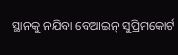ସ୍ଥାନକୁ ନଯିବା ବେଆଇନ୍ ସୁପ୍ରିମକୋର୍ଟ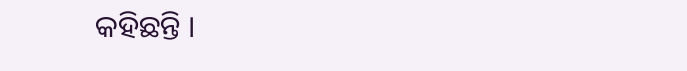କହିଛନ୍ତି ।